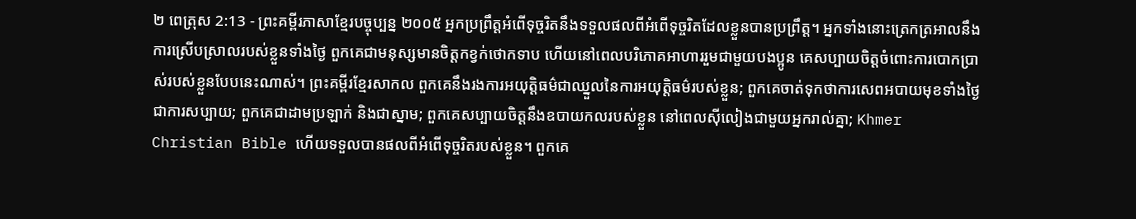២ ពេត្រុស 2:13 - ព្រះគម្ពីរភាសាខ្មែរបច្ចុប្បន្ន ២០០៥ អ្នកប្រព្រឹត្តអំពើទុច្ចរិតនឹងទទួលផលពីអំពើទុច្ចរិតដែលខ្លួនបានប្រព្រឹត្ត។ អ្នកទាំងនោះត្រេកត្រអាលនឹងការស្រើបស្រាលរបស់ខ្លួនទាំងថ្ងៃ ពួកគេជាមនុស្សមានចិត្តកខ្វក់ថោកទាប ហើយនៅពេលបរិភោគអាហាររួមជាមួយបងប្អូន គេសប្បាយចិត្តចំពោះការបោកប្រាស់របស់ខ្លួនបែបនេះណាស់។ ព្រះគម្ពីរខ្មែរសាកល ពួកគេនឹងរងការអយុត្តិធម៌ជាឈ្នួលនៃការអយុត្តិធម៌របស់ខ្លួន; ពួកគេចាត់ទុកថាការសេពអបាយមុខទាំងថ្ងៃជាការសប្បាយ; ពួកគេជាដាមប្រឡាក់ និងជាស្នាម; ពួកគេសប្បាយចិត្តនឹងឧបាយកលរបស់ខ្លួន នៅពេលស៊ីលៀងជាមួយអ្នករាល់គ្នា; Khmer Christian Bible ហើយទទួលបានផលពីអំពើទុច្ចរិតរបស់ខ្លួន។ ពួកគេ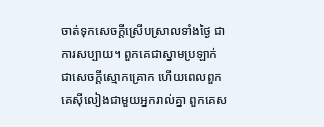ចាត់ទុកសេចក្ដីស្រើបស្រាលទាំងថ្ងៃ ជាការសប្បាយ។ ពួកគេជាស្នាមប្រឡាក់ ជាសេចក្ដីស្មោកគ្រោក ហើយពេលពួកគេស៊ីលៀងជាមួយអ្នករាល់គ្នា ពួកគេស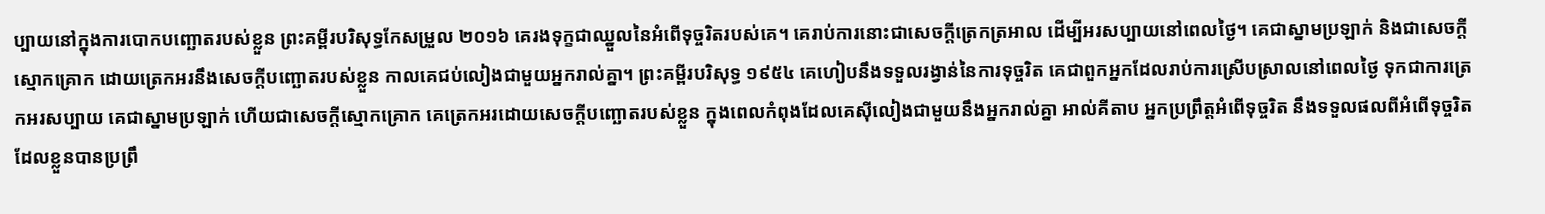ប្បាយនៅក្នុងការបោកបញ្ឆោតរបស់ខ្លួន ព្រះគម្ពីរបរិសុទ្ធកែសម្រួល ២០១៦ គេរងទុក្ខជាឈ្នួលនៃអំពើទុច្ចរិតរបស់គេ។ គេរាប់ការនោះជាសេចក្ដីត្រេកត្រអាល ដើម្បីអរសប្បាយនៅពេលថ្ងៃ។ គេជាស្នាមប្រឡាក់ និងជាសេចក្ដីស្មោកគ្រោក ដោយត្រេកអរនឹងសេចក្ដីបញ្ឆោតរបស់ខ្លួន កាលគេជប់លៀងជាមួយអ្នករាល់គ្នា។ ព្រះគម្ពីរបរិសុទ្ធ ១៩៥៤ គេហៀបនឹងទទួលរង្វាន់នៃការទុច្ចរិត គេជាពួកអ្នកដែលរាប់ការស្រើបស្រាលនៅពេលថ្ងៃ ទុកជាការត្រេកអរសប្បាយ គេជាស្នាមប្រឡាក់ ហើយជាសេចក្ដីស្មោកគ្រោក គេត្រេកអរដោយសេចក្ដីបញ្ឆោតរបស់ខ្លួន ក្នុងពេលកំពុងដែលគេស៊ីលៀងជាមួយនឹងអ្នករាល់គ្នា អាល់គីតាប អ្នកប្រព្រឹត្ដអំពើទុច្ចរិត នឹងទទួលផលពីអំពើទុច្ចរិតដែលខ្លួនបានប្រព្រឹ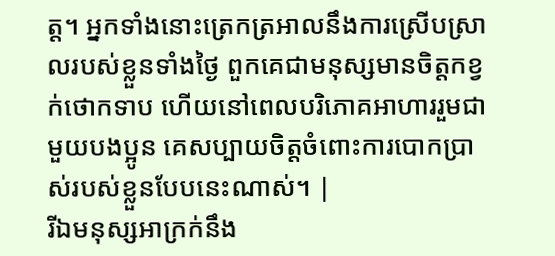ត្ដ។ អ្នកទាំងនោះត្រេកត្រអាលនឹងការស្រើបស្រាលរបស់ខ្លួនទាំងថ្ងៃ ពួកគេជាមនុស្សមានចិត្ដកខ្វក់ថោកទាប ហើយនៅពេលបរិភោគអាហាររួមជាមួយបងប្អូន គេសប្បាយចិត្ដចំពោះការបោកប្រាស់របស់ខ្លួនបែបនេះណាស់។ |
រីឯមនុស្សអាក្រក់នឹង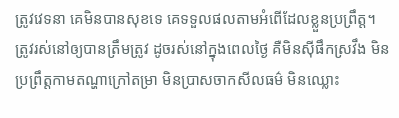ត្រូវវេទនា គេមិនបានសុខទេ គេទទួលផលតាមអំពើដែលខ្លួនប្រព្រឹត្ត។
ត្រូវរស់នៅឲ្យបានត្រឹមត្រូវ ដូចរស់នៅក្នុងពេលថ្ងៃ គឺមិនស៊ីផឹកស្រវឹង មិនប្រព្រឹត្តកាមតណ្ហាក្រៅតម្រា មិនប្រាសចាកសីលធម៌ មិនឈ្លោះ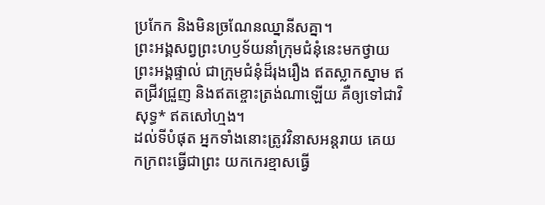ប្រកែក និងមិនច្រណែនឈ្នានីសគ្នា។
ព្រះអង្គសព្វព្រះហឫទ័យនាំក្រុមជំនុំនេះមកថ្វាយព្រះអង្គផ្ទាល់ ជាក្រុមជំនុំដ៏រុងរឿង ឥតស្លាកស្នាម ឥតជ្រីវជ្រួញ និងឥតខ្ចោះត្រង់ណាឡើយ គឺឲ្យទៅជាវិសុទ្ធ* ឥតសៅហ្មង។
ដល់ទីបំផុត អ្នកទាំងនោះត្រូវវិនាសអន្តរាយ គេយកក្រពះធ្វើជាព្រះ យកកេរខ្មាសធ្វើ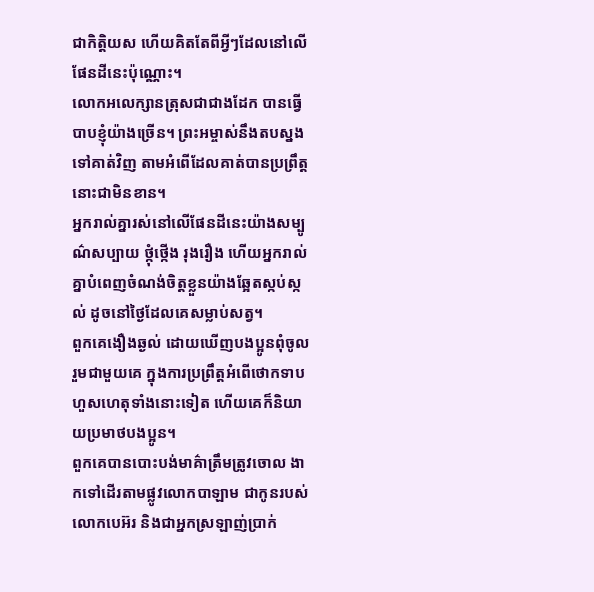ជាកិត្តិយស ហើយគិតតែពីអ្វីៗដែលនៅលើផែនដីនេះប៉ុណ្ណោះ។
លោកអលេក្សានត្រុសជាជាងដែក បានធ្វើបាបខ្ញុំយ៉ាងច្រើន។ ព្រះអម្ចាស់នឹងតបស្នងទៅគាត់វិញ តាមអំពើដែលគាត់បានប្រព្រឹត្តនោះជាមិនខាន។
អ្នករាល់គ្នារស់នៅលើផែនដីនេះយ៉ាងសម្បូណ៌សប្បាយ ថ្កុំថ្កើង រុងរឿង ហើយអ្នករាល់គ្នាបំពេញចំណង់ចិត្តខ្លួនយ៉ាងឆ្អែតស្កប់ស្កល់ ដូចនៅថ្ងៃដែលគេសម្លាប់សត្វ។
ពួកគេងឿងឆ្ងល់ ដោយឃើញបងប្អូនពុំចូលរួមជាមួយគេ ក្នុងការប្រព្រឹត្តអំពើថោកទាបហួសហេតុទាំងនោះទៀត ហើយគេក៏និយាយប្រមាថបងប្អូន។
ពួកគេបានបោះបង់មាគ៌ាត្រឹមត្រូវចោល ងាកទៅដើរតាមផ្លូវលោកបាឡាម ជាកូនរបស់លោកបេអ៊រ និងជាអ្នកស្រឡាញ់ប្រាក់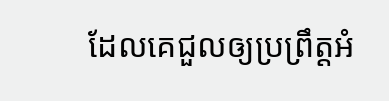ដែលគេជួលឲ្យប្រព្រឹត្តអំ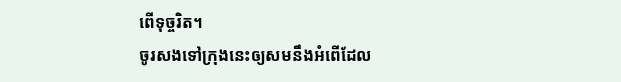ពើទុច្ចរិត។
ចូរសងទៅក្រុងនេះឲ្យសមនឹងអំពើដែល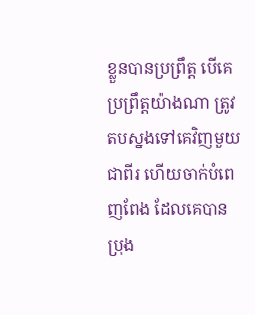ខ្លួនបានប្រព្រឹត្ត បើគេប្រព្រឹត្តយ៉ាងណា ត្រូវតបស្នងទៅគេវិញមួយជាពីរ ហើយចាក់បំពេញពែង ដែលគេបានប្រុង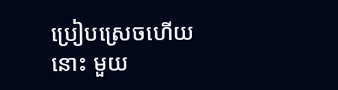ប្រៀបស្រេចហើយនោះ មួយ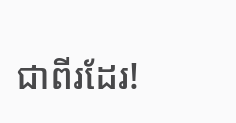ជាពីរដែរ!